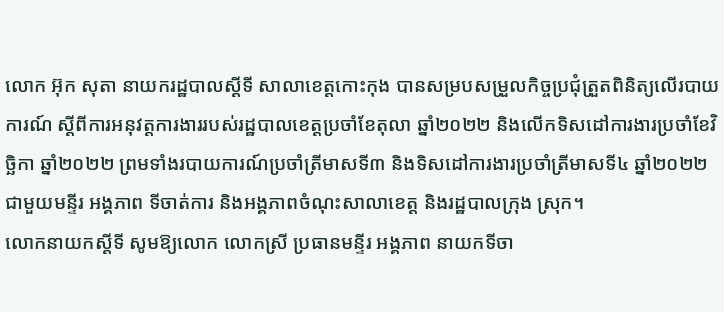លោក អ៊ុក សុតា នាយករដ្ឋបាលស្តីទី សាលាខេត្តកោះកុង បានសម្របសម្រួលកិច្ចប្រជុំត្រួតពិនិត្យលើរបាយការណ៍ ស្តីពីការអនុវត្តការងាររបស់រដ្ឋបាលខេត្តប្រចាំខែតុលា ឆ្នាំ២០២២ និងលើកទិសដៅការងារប្រចាំខែវិច្ឆិកា ឆ្នាំ២០២២ ព្រមទាំងរបាយការណ៍ប្រចាំត្រីមាសទី៣ និងទិសដៅការងារប្រចាំត្រីមាសទី៤ ឆ្នាំ២០២២ ជាមួយមន្ទីរ អង្គភាព ទីចាត់ការ និងអង្គភាពចំណុះសាលាខេត្ត និងរដ្ឋបាលក្រុង ស្រុក។
លោកនាយកស្តីទី សូមឱ្យលោក លោកស្រី ប្រធានមន្ទីរ អង្គភាព នាយកទីចា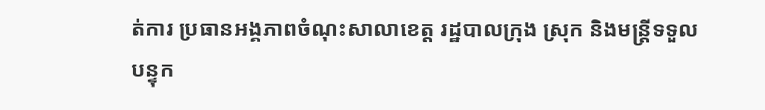ត់ការ ប្រធានអង្គភាពចំណុះសាលាខេត្ត រដ្ឋបាលក្រុង ស្រុក និងមន្ត្រីទទួលបន្ទុក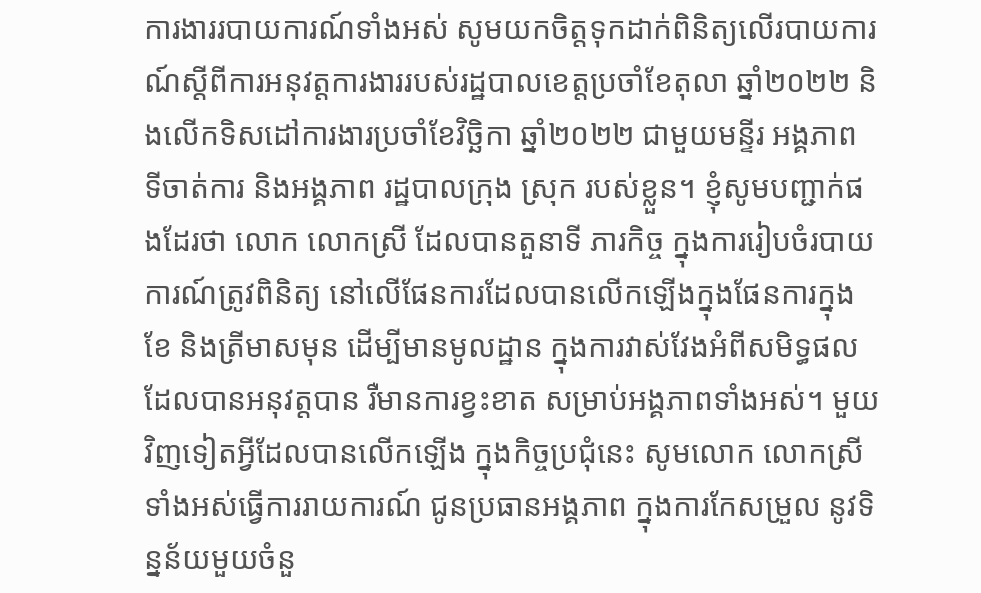ការងាររបាយការណ៍ទាំងអស់ សូមយកចិត្តទុកដាក់ពិនិត្យលើរបាយការណ៍ស្តីពីការអនុវត្តការងាររបស់រដ្ឋបាលខេត្តប្រចាំខែតុលា ឆ្នាំ២០២២ និងលើកទិសដៅការងារប្រចាំខែវិច្ឆិកា ឆ្នាំ២០២២ ជាមួយមន្ទីរ អង្គភាព ទីចាត់ការ និងអង្គភាព រដ្ឋបាលក្រុង ស្រុក របស់ខ្លួន។ ខ្ញុំសូមបញ្ជាក់ផងដែរថា លោក លោកស្រី ដែលបានតួនាទី ភារកិច្ច ក្នុងការរៀបចំរបាយការណ៍ត្រូវពិនិត្យ នៅលើផែនការដែលបានលើកឡើងក្នុងផែនការក្នុងខែ និងត្រីមាសមុន ដើម្បីមានមូលដ្ឋាន ក្នុងការវាស់វែងអំពីសមិទ្ធផល ដែលបានអនុវត្តបាន រឺមានការខ្វះខាត សម្រាប់អង្គភាពទាំងអស់។ មួយវិញទៀតអ្វីដែលបានលើកឡើង ក្នុងកិច្ចប្រជុំនេះ សូមលោក លោកស្រីទាំងអស់ធ្វើការរាយការណ៍ ជូនប្រធានអង្គភាព ក្នុងការកែសម្រួល នូវទិន្នន័យមួយចំនួ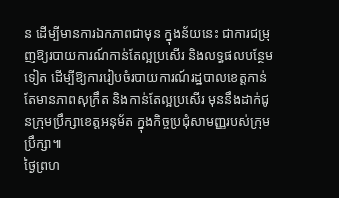ន ដើម្បីមានការឯកភាពជាមុន ក្នុងន័យនេះ ជាការជម្រុញឱ្យរបាយការណ៍កាន់តែល្អប្រសើរ និងលទ្ធផលបន្ថែមទៀត ដើម្បីឱ្យការរៀបចំរបាយការណ៍រដ្ឋបាលខេត្តកាន់តែមានភាពសុក្រឹត និងកាន់តែល្អប្រសើរ មុននឹងដាក់ជូនក្រុមប្រឹក្សាខេត្តអនុម័ត ក្នុងកិច្ចប្រជុំសាមញ្ញរបស់ក្រុមប្រឹក្សា៕
ថ្ងៃព្រហ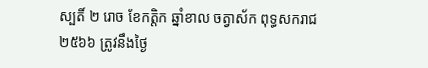ស្បតិ៍ ២ រោច ខែកត្តិក ឆ្នាំខាល ចត្វាស័ក ពុទ្ធសករាជ ២៥៦៦ ត្រូវនឹងថ្ងៃ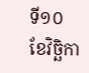ទី១០ ខែវិច្ឆិកា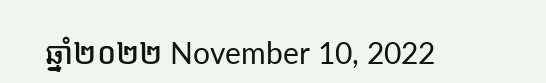ឆ្នាំ២០២២ November 10, 2022